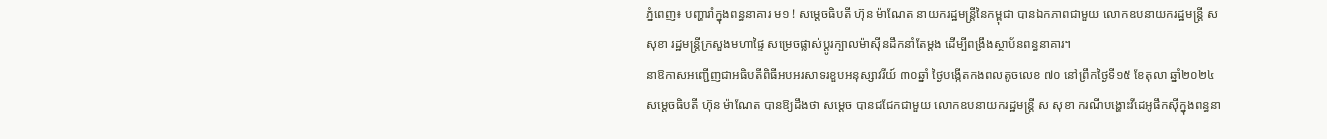ភ្នំពេញ៖ បញ្ហារាំក្នុងពន្ធនាគារ ម១ ! សម្ដេចធិបតី ហ៊ុន ម៉ាណែត នាយករដ្ឋមន្ដ្រីនៃកម្ពុជា បានឯកភាពជាមួយ លោកឧបនាយករដ្ឋមន្ដ្រី ស សុខា រដ្ឋមន្ត្រីក្រសួងមហាផ្ទៃ សម្រេចផ្លាស់ប្តូរក្បាលម៉ាស៊ីនដឹកនាំតែម្ដង ដើម្បីពង្រឹងស្ថាប័នពន្ធនាគារ។
នាឱកាសអញ្ជើញជាអធិបតីពិធីអបអរសាទរខួបអនុស្សាវរីយ៍ ៣០ឆ្នាំ ថ្ងៃបង្កើតកងពលតូចលេខ ៧០ នៅព្រឹកថ្ងៃទី១៥ ខែតុលា ឆ្នាំ២០២៤ សម្ដេចធិបតី ហ៊ុន ម៉ាណែត បានឱ្យដឹងថា សម្ដេច បានជជែកជាមួយ លោកឧបនាយករដ្ឋមន្ដ្រី ស សុខា ករណីបង្ហោះវីដេអូផឹកស៊ីក្នុងពន្ធនា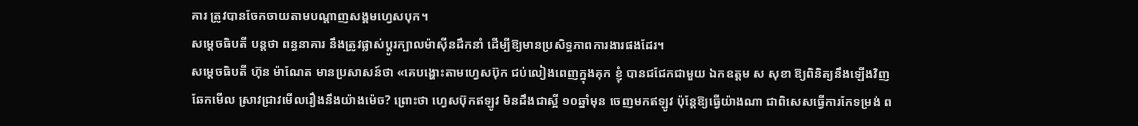គារ ត្រូវបានចែកចាយតាមបណ្តាញសង្គមហ្វេសបុក។
សម្ដេចធិបតី បន្ដថា ពន្ធនាគារ នឹងត្រូវផ្លាស់ប្ដូរក្បាលម៉ាស៊ីនដឹកនាំ ដើម្បីឱ្យមានប្រសិទ្ធភាពការងារផងដែរ។
សម្ដេចធិបតី ហ៊ុន ម៉ាណែត មានប្រសាសន៍ថា «គេបង្ហោះតាមហ្វេសប៊ុក ជប់លៀងពេញក្នុងគុក ខ្ញុំ បានជជែកជាមួយ ឯកឧត្តម ស សុខា ឱ្យពិនិត្យនឹងឡើងវិញ ឆែកមើល ស្រាវជ្រាវមើលរឿងនឹងយ៉ាងម៉េច? ព្រោះថា ហ្វេសប៊ុកឥឡូវ មិនដឹងជាស្អី ១០ឆ្នាំមុន ចេញមកឥឡូវ ប៉ុន្ដែឱ្យធ្វើយ៉ាងណា ជាពិសេសធ្វើការកែទម្រង់ ព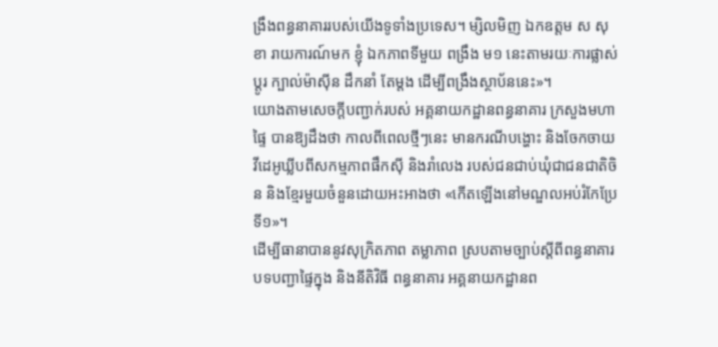ង្រឹងពន្ធនាគាររបស់យើងទូទាំងប្រទេស។ ម្សិលមិញ ឯកឧត្តម ស សុខា រាយការណ៍មក ខ្ញុំ ឯកភាពទីមួយ ពង្រឹង ម១ នេះតាមរយៈការផ្លាស់ប្ដូរ ក្បាល់ម៉ាស៊ីន ដឹកនាំ តែម្ដង ដើម្បីពង្រឹងស្ថាប័ននេះ»។
យោងតាមសេចក្ដីបញ្ជាក់របស់ អគ្គនាយកដ្ឋានពន្ធនាគារ ក្រសួងមហាផ្ទៃ បានឱ្យដឹងថា កាលពីពេលថ្មីៗនេះ មានករណីបង្ហោះ និងចែកចាយវីដេអូឃ្លីបពីសកម្មភាពផឹកស៊ី និងរាំលេង របស់ជនជាប់ឃុំជាជនជាតិចិន និងខ្មែរមួយចំនួនដោយអះអាងថា «កើតឡើងនៅមណ្ឌលអប់រំកែប្រែទី១»។
ដើម្បីធានាបាននូវសុក្រិតភាព តម្លាភាព ស្របតាមច្បាប់ស្តីពីពន្ធនាគារ បទបញ្ជាផ្ទៃក្នុង និងនីតិវិធី ពន្ធនាគារ អគ្គនាយកដ្ឋានព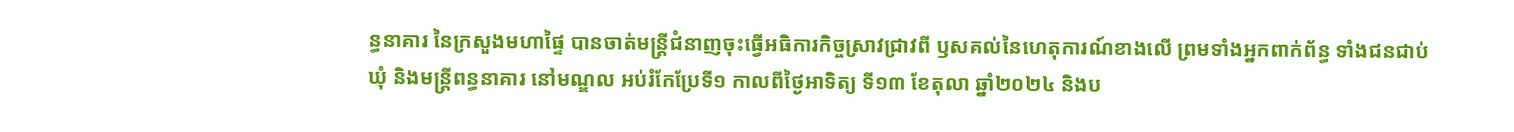ន្ធនាគារ នៃក្រសួងមហាផ្ទៃ បានចាត់មន្ត្រីជំនាញចុះធ្វើអធិការកិច្ចស្រាវជ្រាវពី ឫសគល់នៃហេតុការណ៍ខាងលើ ព្រមទាំងអ្នកពាក់ព័ន្ធ ទាំងជនជាប់ឃុំ និងមន្ត្រីពន្ធនាគារ នៅមណ្ឌល អប់រំកែប្រែទី១ កាលពីថ្ងៃអាទិត្យ ទី១៣ ខែតុលា ឆ្នាំ២០២៤ និងប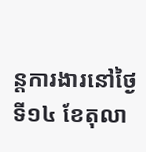ន្តការងារនៅថ្ងៃទី១៤ ខែតុលា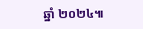ឆ្នាំ ២០២៤៕